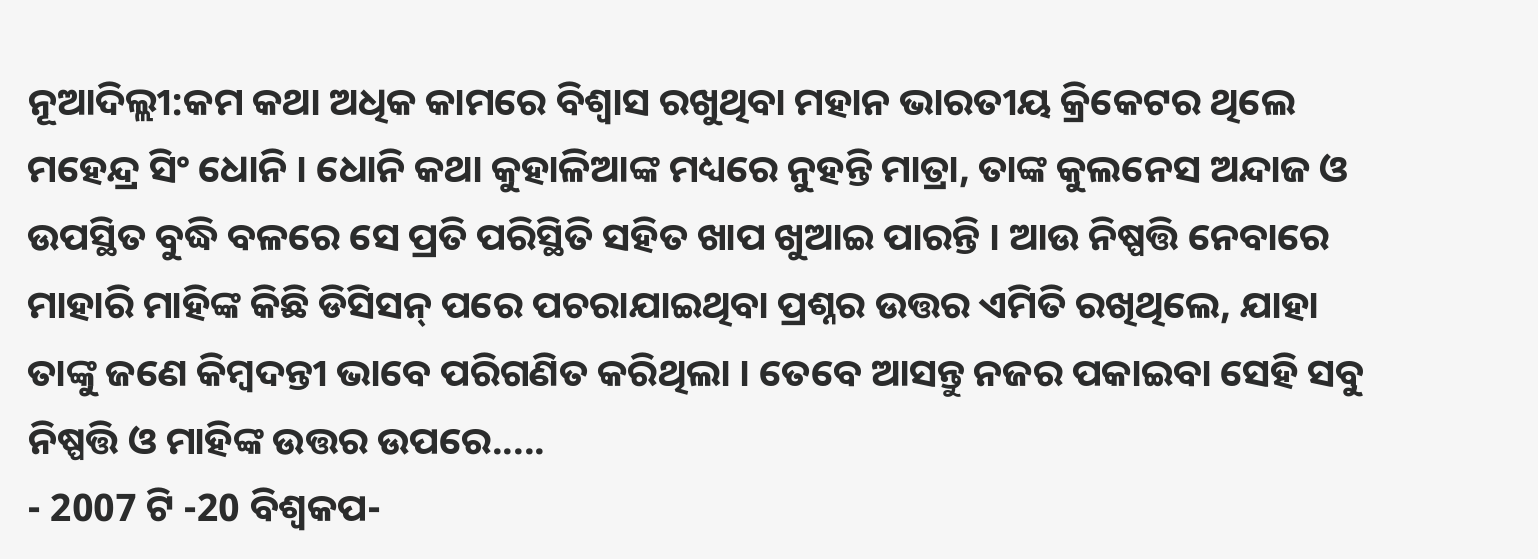ନୂଆଦିଲ୍ଲୀ:କମ କଥା ଅଧିକ କାମରେ ବିଶ୍ବାସ ରଖୁଥିବା ମହାନ ଭାରତୀୟ କ୍ରିକେଟର ଥିଲେ ମହେନ୍ଦ୍ର ସିଂ ଧୋନି । ଧୋନି କଥା କୁହାଳିଆଙ୍କ ମଧ୍ୟରେ ନୁହନ୍ତି ମାତ୍ରା, ତାଙ୍କ କୁଲନେସ ଅନ୍ଦାଜ ଓ ଉପସ୍ଥିତ ବୁଦ୍ଧି ବଳରେ ସେ ପ୍ରତି ପରିସ୍ଥିତି ସହିତ ଖାପ ଖୁଆଇ ପାରନ୍ତି । ଆଉ ନିଷ୍ପତ୍ତି ନେବାରେ ମାହାରି ମାହିଙ୍କ କିଛି ଡିସିସନ୍ ପରେ ପଚରାଯାଇଥିବା ପ୍ରଶ୍ନର ଉତ୍ତର ଏମିତି ରଖିଥିଲେ, ଯାହା ତାଙ୍କୁ ଜଣେ କିମ୍ବଦନ୍ତୀ ଭାବେ ପରିଗଣିତ କରିଥିଲା । ତେବେ ଆସନ୍ତୁ ନଜର ପକାଇବା ସେହି ସବୁ ନିଷ୍ପତ୍ତି ଓ ମାହିଙ୍କ ଉତ୍ତର ଉପରେ.....
- 2007 ଟି -20 ବିଶ୍ବକପ-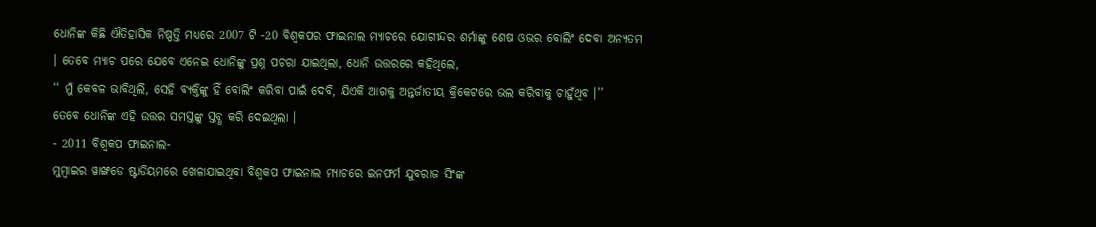ଧୋନିଙ୍କ କିଛି ଐତିହାସିକ ନିଷ୍ପତ୍ତି ମଧ୍ୟରେ 2007 ଟି -20 ବିଶ୍ବକପର ଫାଇନାଲ ମ୍ୟାଚରେ ଯୋଗୀନ୍ଦର ଶର୍ମାଙ୍କୁ ଶେଷ ଓଭର ବୋଲିଂ ଦେବା ଅନ୍ୟତମ । ତେବେ ମ୍ୟାଚ ପରେ ଯେବେ ଏନେଇ ଧୋନିଙ୍କୁ ପ୍ରଶ୍ନ ପଚରା ଯାଇଥିଲା, ଧୋନି ଉତ୍ତରରେ କହିଥିଲେ,
‘‘ ମୁଁ କେବଳ ଭାବିଥିଲି, ସେହି ବ୍ୟକ୍ତିଙ୍କୁ ହିଁ ବୋଲିଂ କରିବା ପାଇଁ ଦେବି, ଯିଏକି ଆଗକୁ ଅନ୍ତର୍ଜାତୀୟ କ୍ରିକେଟରେ ଭଲ କରିବାକୁ ଚାହୁଁଥିବ ।’’
ତେବେ ଧୋନିଙ୍କ ଏହି ଉତ୍ତର ସମସ୍ତଙ୍କୁ ସ୍ତବ୍ଧ କରି ଦେଇଥିଲା ।
- 2011 ବିଶ୍ବକପ ଫାଇନାଲ-
ମୁମ୍ବାଇର ୱାଙ୍ଖଡେ ଷ୍ଟାଡିୟମରେ ଖେଳାଯାଇଥିବା ବିଶ୍ବକପ ଫାଇନାଲ ମ୍ୟାଚରେ ଇନଫର୍ମ ଯୁବରାଜ ସିଂଙ୍କ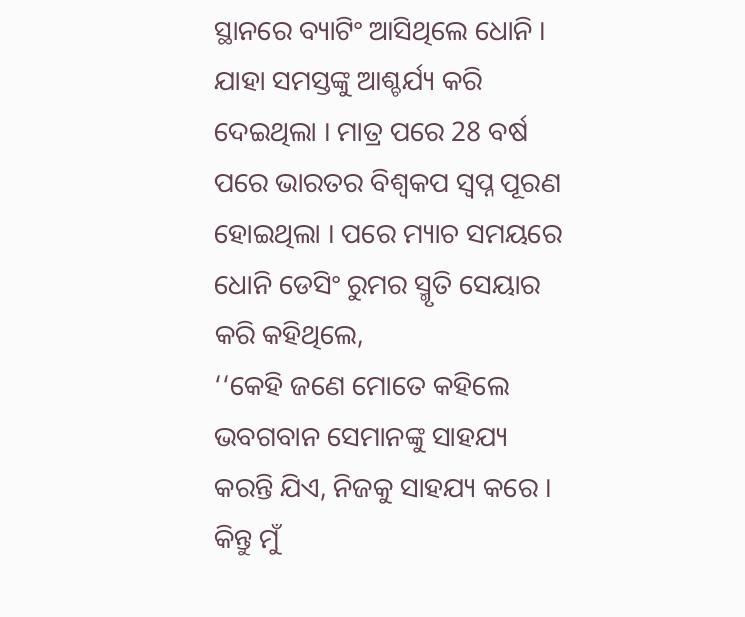ସ୍ଥାନରେ ବ୍ୟାଟିଂ ଆସିଥିଲେ ଧୋନି । ଯାହା ସମସ୍ତଙ୍କୁ ଆଶ୍ଚର୍ଯ୍ୟ କରି ଦେଇଥିଲା । ମାତ୍ର ପରେ 28 ବର୍ଷ ପରେ ଭାରତର ବିଶ୍ବକପ ସ୍ବପ୍ନ ପୂରଣ ହୋଇଥିଲା । ପରେ ମ୍ୟାଚ ସମୟରେ ଧୋନି ଡେସିଂ ରୁମର ସ୍ମୃତି ସେୟାର କରି କହିଥିଲେ,
‘‘କେହି ଜଣେ ମୋତେ କହିଲେ ଭବଗବାନ ସେମାନଙ୍କୁ ସାହଯ୍ୟ କରନ୍ତି ଯିଏ, ନିଜକୁ ସାହଯ୍ୟ କରେ । କିନ୍ତୁ ମୁଁ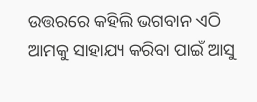ଉତ୍ତରରେ କହିଲି ଭଗବାନ ଏଠି ଆମକୁ ସାହାଯ୍ୟ କରିବା ପାଇଁ ଆସୁ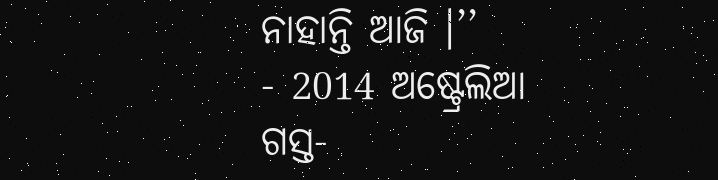ନାହାନ୍ତି ଆଜି ।’’
- 2014 ଅଷ୍ଟ୍ରେଲିଆ ଗସ୍ତ-